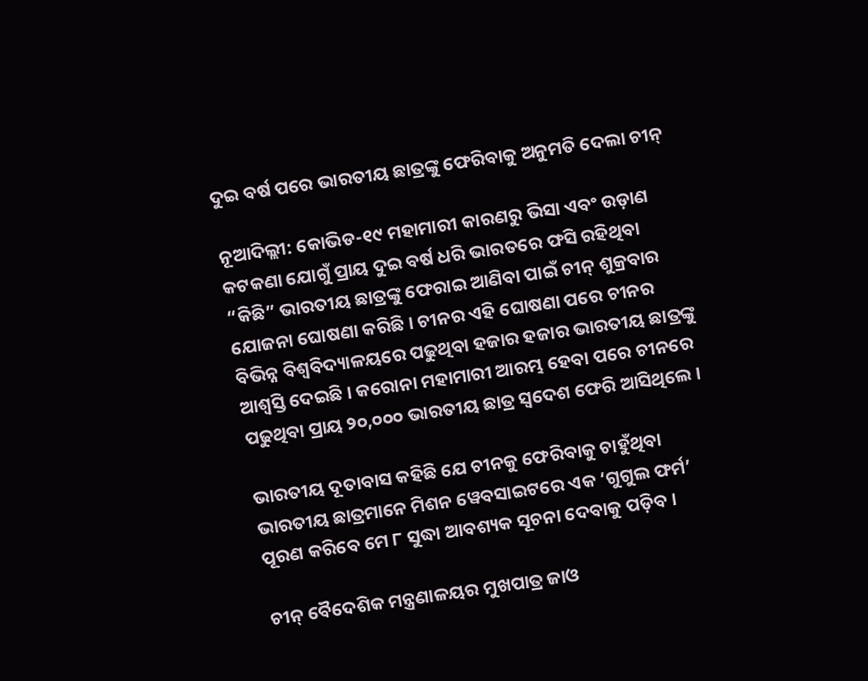ଦୁଇ ବର୍ଷ ପରେ ଭାରତୀୟ ଛାତ୍ରଙ୍କୁ ଫେରିବାକୁ ଅନୁମତି ଦେଲା ଚୀନ୍

ନୂଆଦିଲ୍ଲୀ: କୋଭିଡ-୧୯ ମହାମାରୀ କାରଣରୁ ଭିସା ଏବଂ ଉଡ଼ାଣ କଟକଣା ଯୋଗୁଁ ପ୍ରାୟ ଦୁଇ ବର୍ଷ ଧରି ଭାରତରେ ଫସି ରହିଥିବା “କିଛି” ଭାରତୀୟ ଛାତ୍ରଙ୍କୁ ଫେରାଇ ଆଣିବା ପାଇଁ ଚୀନ୍ ଶୁକ୍ରବାର ଯୋଜନା ଘୋଷଣା କରିଛି। ଚୀନର ଏହି ଘୋଷଣା ପରେ ଚୀନର ବିଭିନ୍ନ ବିଶ୍ୱବିଦ୍ୟାଳୟରେ ପଢୁଥିବା ହଜାର ହଜାର ଭାରତୀୟ ଛାତ୍ରଙ୍କୁ ଆଶ୍ବସ୍ତି ଦେଇଛି। କରୋନା ମହାମାରୀ ଆରମ୍ଭ ହେବା ପରେ ଚୀନରେ ପଢୁଥିବା ପ୍ରାୟ ୨୦,୦୦୦ ଭାରତୀୟ ଛାତ୍ର ସ୍ବଦେଶ ଫେରି ଆସିଥିଲେ ।

ଭାରତୀୟ ଦୂତାବାସ କହିଛି ଯେ ଚୀନକୁ ଫେରିବାକୁ ଚାହୁଁଥିବା ଭାରତୀୟ ଛାତ୍ରମାନେ ମିଶନ ୱେବସାଇଟରେ ଏକ ‘ଗୁଗୁଲ ଫର୍ମ’ ପୂରଣ କରିବେ ମେ ୮ ସୁଦ୍ଧା ଆବଶ୍ୟକ ସୂଚନା ଦେବାକୁ ପଡ଼ିବ ।

ଚୀନ୍ ବୈଦେଶିକ ମନ୍ତ୍ରଣାଳୟର ମୁଖପାତ୍ର ଜାଓ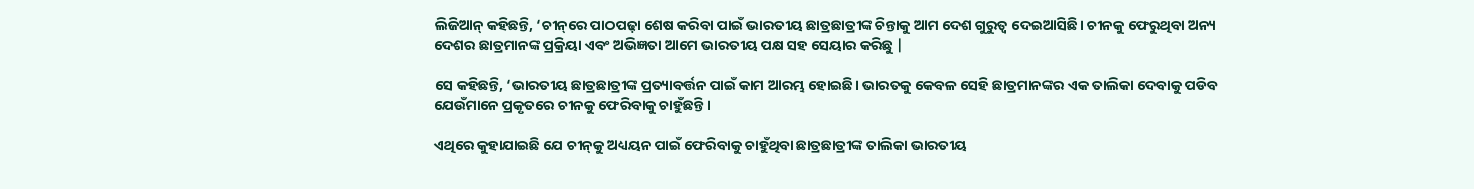ଲିଜିଆନ୍ କହିଛନ୍ତି, ‘ଚୀନ୍‌ରେ ପାଠପଢ଼ା ଶେଷ କରିବା ପାଇଁ ଭାରତୀୟ ଛାତ୍ରଛାତ୍ରୀଙ୍କ ଚିନ୍ତାକୁ ଆମ ଦେଶ ଗୁରୁତ୍ୱ ଦେଇଆସିଛି। ଚୀନକୁ ଫେରୁଥିବା ଅନ୍ୟ ଦେଶର ଛାତ୍ରମାନଙ୍କ ପ୍ରକ୍ରିୟା ଏବଂ ଅଭିଜ୍ଞତା ଆମେ ଭାରତୀୟ ପକ୍ଷ ସହ ସେୟାର କରିଛୁ |

ସେ କହିଛନ୍ତି, ‘ଭାରତୀୟ ଛାତ୍ରଛାତ୍ରୀଙ୍କ ପ୍ରତ୍ୟାବର୍ତ୍ତନ ପାଇଁ କାମ ଆରମ୍ଭ ହୋଇଛି। ଭାରତକୁ କେବଳ ସେହି ଛାତ୍ରମାନଙ୍କର ଏକ ତାଲିକା ଦେବାକୁ ପଡିବ ଯେଉଁମାନେ ପ୍ରକୃତରେ ଚୀନକୁ ଫେରିବାକୁ ଚାହୁଁଛନ୍ତି ‌‌।

ଏଥିରେ କୁହାଯାଇଛି ଯେ ଚୀନ୍‌କୁ ଅଧ୍ୟୟନ ପାଇଁ ଫେରିବାକୁ ଚାହୁଁଥିବା ଛାତ୍ରଛାତ୍ରୀଙ୍କ ତାଲିକା ଭାରତୀୟ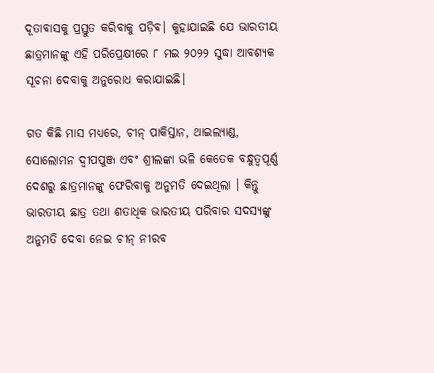ଦୂତାବାସକୁ ପ୍ରସ୍ତୁତ କରିବାକୁ ପଡ଼ିବ। କୁହାଯାଇଛି ଯେ ଭାରତୀୟ ଛାତ୍ରମାନଙ୍କୁ ଏହି ପରିପ୍ରେକ୍ଷୀରେ ୮ ମଇ ୨୦୨୨ ସୁଦ୍ଧା ଆବଶ୍ୟକ ସୂଚନା ଦେବାକୁ ଅନୁରୋଧ କରାଯାଇଛି।

ଗତ କିଛି ମାସ ମଧ୍ୟରେ, ଚୀନ୍ ପାକିସ୍ତାନ, ଥାଇଲ୍ୟାଣ୍ଡ, ସୋଲୋମନ ଦ୍ୱୀପପୁଞ୍ଜ ଏବଂ ଶ୍ରୀଲଙ୍କା ଭଳି କେତେକ ବନ୍ଧୁତ୍ୱପୂର୍ଣ୍ଣ ଦେଶରୁ ଛାତ୍ରମାନଙ୍କୁ ଫେରିବାକୁ ଅନୁମତି ଦେଇଥିଲା । କିନ୍ତୁ ଭାରତୀୟ ଛାତ୍ର ତଥା ଶତାଧିକ ଭାରତୀୟ ପରିବାର ସଦସ୍ୟଙ୍କୁ ଅନୁମତି ଦେବା ନେଇ ଚୀନ୍ ନୀରବ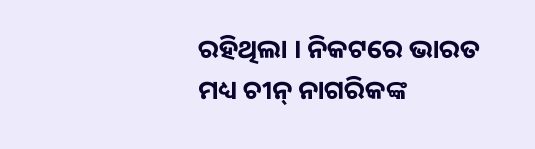ରହିଥିଲା । ନିକଟରେ ଭାରତ ମଧ୍ୟ ଚୀନ୍ ନାଗରିକଙ୍କ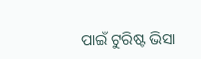ପାଇଁ ଟୁରିଷ୍ଟ ଭିସା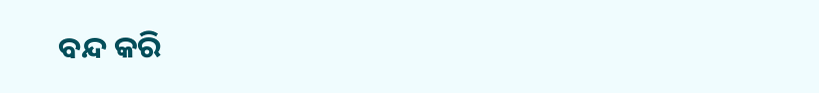ବନ୍ଦ କରି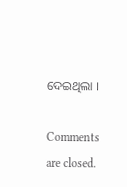ଦେଇଥିଲା ।

Comments are closed.